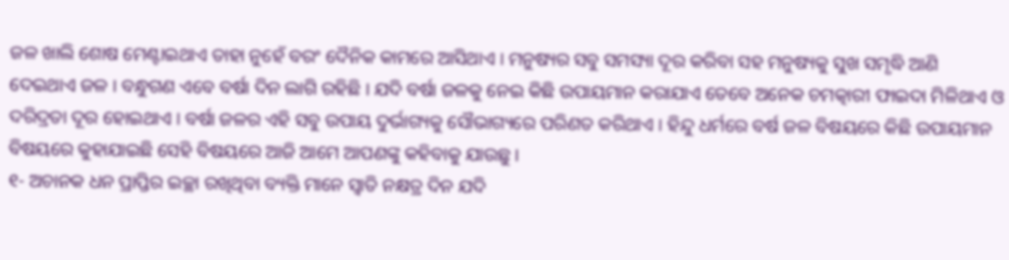ଜଳ ଖାଲି ଶୋଷ ମେଣ୍ଟାଇଥାଏ ତାହା ନୁହେଁ ବରଂ ଦୈନିକ କାମରେ ଆସିଥାଏ । ମନୁଷ୍ୟର ସବୁ ସମସ୍ୟା ଦୂର କରିବା ସହ ମନୁଷ୍ୟକୁ ସୁଖ ସମୃଦ୍ଧି ଆଣି ଦେଇଥାଏ ଜଳ । ବନ୍ଧୁଗଣ ଏବେ ବର୍ଷା ଦିନ ଲାଗି ରହିଛି । ଯଦି ବର୍ଷା ଜଳକୁ ନେଇ କିଛି ଉପାୟମାନ କରାଯାଏ ତେବେ ଅନେକ ଚମତ୍କାରୀ ଫାଇଦା ମିଳିଥାଏ ଓ ଦରିଦ୍ରତା ଦୂର ହୋଇଥାଏ । ବର୍ଷା ଜଳର ଏହି ସବୁ ଉପାୟ ଦୁର୍ଭାଗ୍ୟକୁ ସୌଭାଗ୍ୟରେ ପରିଣତ କରିଥାଏ । ହିନ୍ଦୁ ଧର୍ମରେ ବର୍ଷ ଜଳ ବିଷୟରେ କିଛି ଉପାୟମାନ ବିଷୟରେ କୁହାଯାଇଛି ସେହି ବିଷୟରେ ଆଜି ଆମେ ଆପଣଙ୍କୁ କହିବାକୁ ଯାଉଛୁ ।
୧- ଅଚାନକ ଧନ ପ୍ରାପ୍ତିର ଇଚ୍ଛା ରଖିଥିବା ବ୍ୟକ୍ତି ମାନେ ସ୍ଵାତି ନକ୍ଷତ୍ର ଦିନ ଯଦି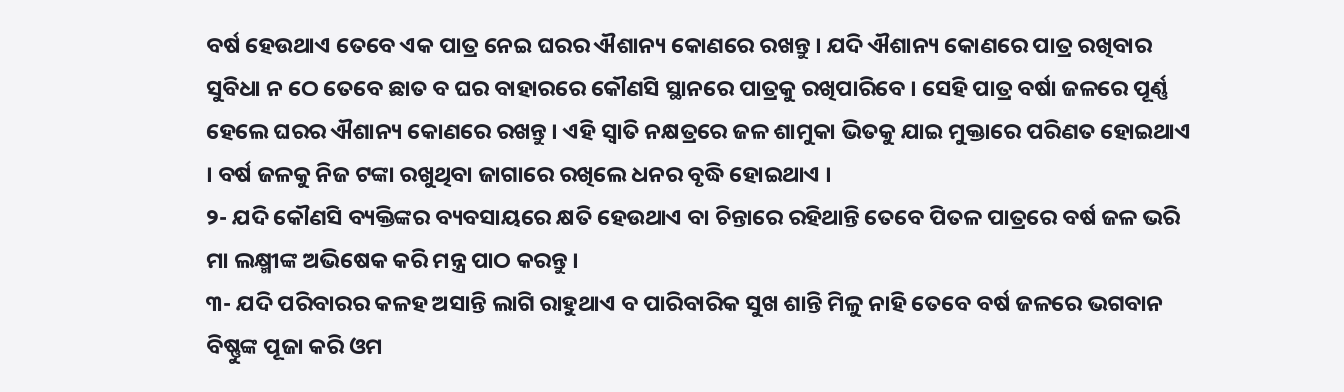ବର୍ଷ ହେଉଥାଏ ତେବେ ଏକ ପାତ୍ର ନେଇ ଘରର ଐଶାନ୍ୟ କୋଣରେ ରଖନ୍ତୁ । ଯଦି ଐଶାନ୍ୟ କୋଣରେ ପାତ୍ର ରଖିବାର ସୁବିଧା ନ ଠେ ତେବେ ଛାତ ବ ଘର ବାହାରରେ କୌଣସି ସ୍ଥାନରେ ପାତ୍ରକୁ ରଖିପାରିବେ । ସେହି ପାତ୍ର ବର୍ଷା ଜଳରେ ପୂର୍ଣ୍ଣ ହେଲେ ଘରର ଐଶାନ୍ୟ କୋଣରେ ରଖନ୍ତୁ । ଏହି ସ୍ଵାତି ନକ୍ଷତ୍ରରେ ଜଳ ଶାମୁକା ଭିତକୁ ଯାଇ ମୁକ୍ତାରେ ପରିଣତ ହୋଇଥାଏ । ବର୍ଷ ଜଳକୁ ନିଜ ଟଙ୍କା ରଖୁଥିବା ଜାଗାରେ ରଖିଲେ ଧନର ବୃଦ୍ଧି ହୋଇଥାଏ ।
୨- ଯଦି କୌଣସି ବ୍ୟକ୍ତିଙ୍କର ବ୍ୟବସାୟରେ କ୍ଷତି ହେଉଥାଏ ବା ଚିନ୍ତାରେ ରହିଥାନ୍ତି ତେବେ ପିତଳ ପାତ୍ରରେ ବର୍ଷ ଜଳ ଭରି ମା ଲକ୍ଷ୍ମୀଙ୍କ ଅଭିଷେକ କରି ମନ୍ତ୍ର ପାଠ କରନ୍ତୁ ।
୩- ଯଦି ପରିବାରର କଳହ ଅସାନ୍ତି ଲାଗି ରାହୁଥାଏ ବ ପାରିବାରିକ ସୁଖ ଶାନ୍ତି ମିଳୁ ନାହି ତେବେ ବର୍ଷ ଜଳରେ ଭଗବାନ ବିଷ୍ଣୁଙ୍କ ପୂଜା କରି ଓମ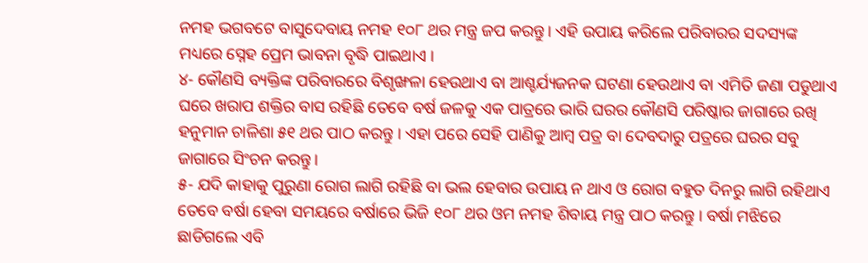ନମହ ଭଗବଟେ ବାସୁଦେବାୟ ନମହ ୧୦୮ ଥର ମନ୍ତ୍ର ଜପ କରନ୍ତୁ । ଏହି ଉପାୟ କରିଲେ ପରିବାରର ସଦସ୍ୟଙ୍କ ମଧ୍ୟରେ ସ୍ନେହ ପ୍ରେମ ଭାବନା ବୃଦ୍ଧି ପାଇଥାଏ ।
୪- କୌଣସି ବ୍ୟକ୍ତିଙ୍କ ପରିବାରରେ ବିଶୃଙ୍ଖଳା ହେଉଥାଏ ବା ଆଶ୍ଚର୍ଯ୍ୟଜନକ ଘଟଣା ହେଉଥାଏ ବା ଏମିତି ଜଣା ପଡୁଥାଏ ଘରେ ଖରାପ ଶକ୍ତିର ବାସ ରହିଛି ତେବେ ବର୍ଷ ଜଳକୁ ଏକ ପାତ୍ରରେ ଭାରି ଘରର କୌଣସି ପରିଷ୍କାର ଜାଗାରେ ରଖି ହନୁମାନ ଚାଳିଶା ୫୧ ଥର ପାଠ କରନ୍ତୁ । ଏହା ପରେ ସେହି ପାଣିକୁ ଆମ୍ବ ପତ୍ର ବା ଦେବଦାରୁ ପତ୍ରରେ ଘରର ସବୁ ଜାଗାରେ ସିଂଚନ କରନ୍ତୁ ।
୫- ଯଦି କାହାକୁ ପୁରୁଣା ରୋଗ ଲାଗି ରହିଛି ବା ଭଲ ହେବାର ଉପାୟ ନ ଥାଏ ଓ ରୋଗ ବହୁତ ଦିନରୁ ଲାଗି ରହିଥାଏ ତେବେ ବର୍ଷା ହେବା ସମୟରେ ବର୍ଷାରେ ଭିଜି ୧୦୮ ଥର ଓମ ନମହ ଶିବାୟ ମନ୍ତ୍ର ପାଠ କରନ୍ତୁ । ବର୍ଷା ମଝିରେ ଛାଡିଗଲେ ଏବି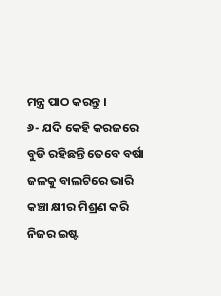ମନ୍ତ୍ର ପାଠ କରନ୍ତୁ ।
୬- ଯଦି କେହି କରଜରେ ବୁଡି ରହିଛନ୍ତି ତେବେ ବର୍ଷା ଜଳକୁ ବାଲଟିରେ ଭାରି କଞ୍ଚା କ୍ଷୀର ମିଶ୍ରଣ କରି ନିଜର ଇଷ୍ଟ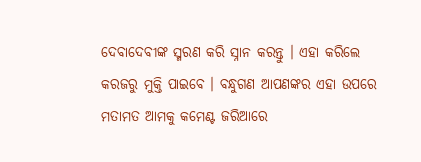ଦେବାଦେବୀଙ୍କ ସ୍ମରଣ କରି ସ୍ନାନ କରନ୍ତୁ । ଏହା କରିଲେ କରଜରୁ ମୁକ୍ତି ପାଇବେ । ବନ୍ଧୁଗଣ ଆପଣଙ୍କର ଏହା ଉପରେ ମତାମତ ଆମକୁ କମେଣ୍ଟ ଜରିଆରେ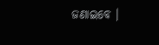ଜଣାଇବେ ।